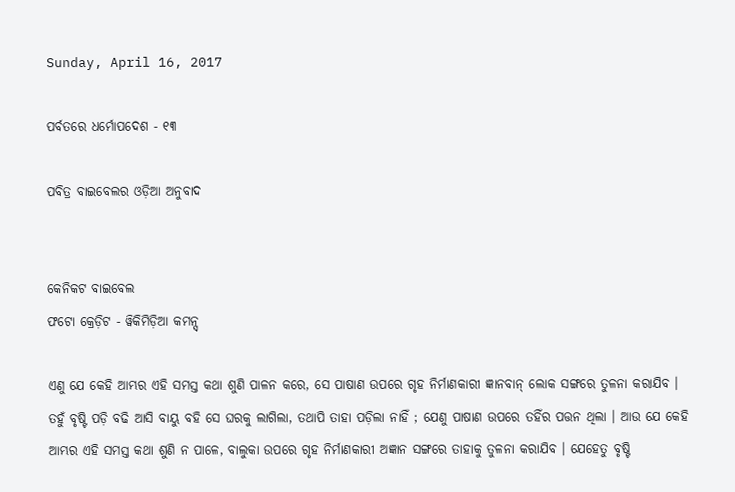Sunday, April 16, 2017

ପର୍ବତରେ ଧର୍ମୋପଦେଶ - ୧୩

ପବିତ୍ର ବାଇବେଲର ଓଡ଼ିଆ ଅନୁବାଦ


କେନିକଟ ବାଇବେଲ
ଫଟୋ କ୍ରେଡ଼ିଟ - ୱିକିମିଡ଼ିଆ କମନ୍ସ୍

ଏଣୁ ଯେ କେହି ଆମ୍ଭର ଏହି ସମସ୍ତ କଥା ଶୁଣି ପାଳନ କରେ, ସେ ପାଷାଣ ଉପରେ ଗୃହ ନିର୍ମାଣକାରୀ ଜ୍ଞାନବାନ୍ ଲୋକ ସଙ୍ଗରେ ତୁଳନା କରାଯିବ । ତହୁଁ ବୃଷ୍ଟି ପଡ଼ି ବଢି ଆସି ବାୟୁ ବହି ସେ ଘରକୁ ଲାଗିଲା, ତଥାପି ତାହା ପଡ଼ିଲା ନାହିଁ ; ଯେଣୁ ପାଷାଣ ଉପରେ ତହିଁର ପତ୍ତନ ଥିଲା । ଆଉ ଯେ କେହି ଆମ୍ଭର ଏହି ସମସ୍ତ କଥା ଶୁଣି ନ ପାଳେ, ବାଲୁକା ଉପରେ ଗୃହ ନିର୍ମାଣକାରୀ ଅଜ୍ଞାନ ସଙ୍ଗରେ ତାହାକୁ ତୁଳନା କରାଯିବ । ଯେହେତୁ ବୃଷ୍ଟି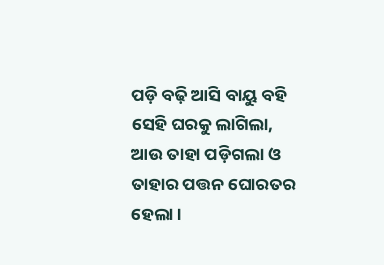ପଡ଼ି ବଢ଼ି ଆସି ବାୟୁ ବହି ସେହି ଘରକୁ ଲାଗିଲା, ଆଉ ତାହା ପଡ଼ିଗଲା ଓ ତାହାର ପତ୍ତନ ଘୋରତର ହେଲା ।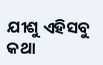ଯୀଶୁ ଏହିସବୁ କଥା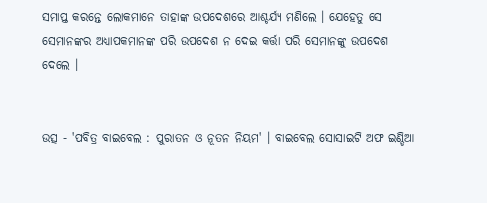ସମାପ୍ତ କରନ୍ତେ ଲୋକମାନେ ତାହାଙ୍କ ଉପଦେଶରେ ଆଶ୍ଚର୍ଯ୍ୟ ମଣିଲେ । ଯେହେତୁ ସେ ସେମାନଙ୍କର ଅଧ୍ୟାପକମାନଙ୍କ ପରି ଉପଦେଶ ନ ଦେଇ କର୍ତ୍ତା ପରି ସେମାନଙ୍କୁ ଉପଦେଶ ଦେଲେ ।


ଉତ୍ସ - 'ପବିତ୍ର ବାଇବେଲ : ପୁରାତନ ଓ ନୂତନ ନିୟମ' । ବାଇବେଲ ସୋସାଇଟି ଅଫ ଇଣ୍ଡିଆ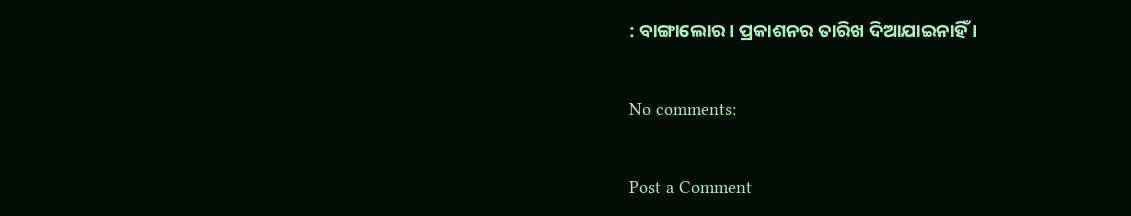: ବାଙ୍ଗାଲୋର । ପ୍ରକାଶନର ତାରିଖ ଦିଆଯାଇନାହିଁ ।

No comments:

Post a Comment